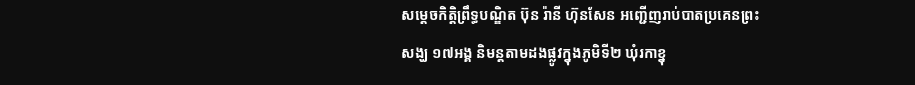សម្តេចកិត្តិព្រឹទ្ធបណ្ឌិត ប៊ុន រ៉ានី ហ៊ុនសែន អញ្ជើញរាប់បាតប្រគេនព្រះសង្ឃ ១៧អង្គ និមន្តតាមដងផ្លូវក្នុងភូមិទី២ ឃុំរកាខ្នុ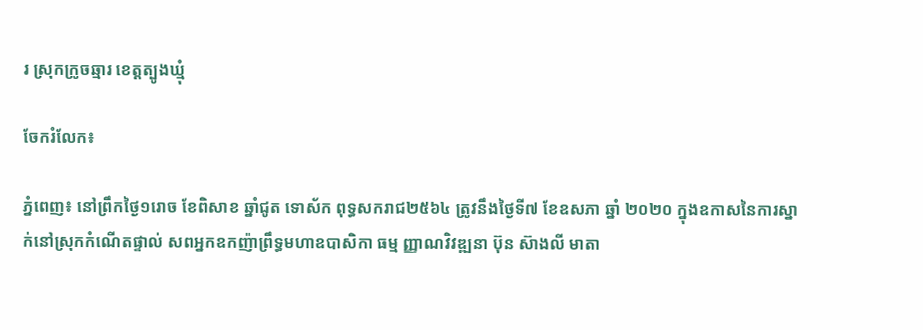រ ស្រុកក្រូចឆ្មារ ខេត្តត្បូងឃ្មុំ

ចែករំលែក៖

ភ្នំពេញ៖ នៅព្រឹកថ្ងៃ១រោច ខែពិសាខ ឆ្នាំជូត ទោស័ក ពុទ្ធសករាជ២៥៦៤ ត្រូវនឹងថ្ងៃទី៧ ខែឧសភា ឆ្នាំ ២០២០ ក្នុងឧកាសនៃការស្នាក់នៅស្រុកកំណើតផ្ទាល់ សពអ្នកឧកញ៉ាព្រឹទ្ធមហាឧបាសិកា ធម្ម ញ្ញាណវិវឌ្ឍនា ប៊ុន ស៊ាងលី មាតា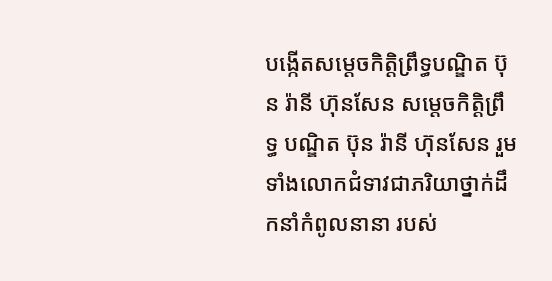បង្កើតសម្តេចកិត្តិព្រឹទ្ធបណ្ឌិត ប៊ុន រ៉ានី ហ៊ុនសែន សម្តេចកិត្តិព្រឹទ្ធ បណ្ឌិត ប៊ុន រ៉ានី ហ៊ុនសែន រួមទាំងលោកជំទាវជាភរិយាថ្នាក់ដឹកនាំកំពូលនានា របស់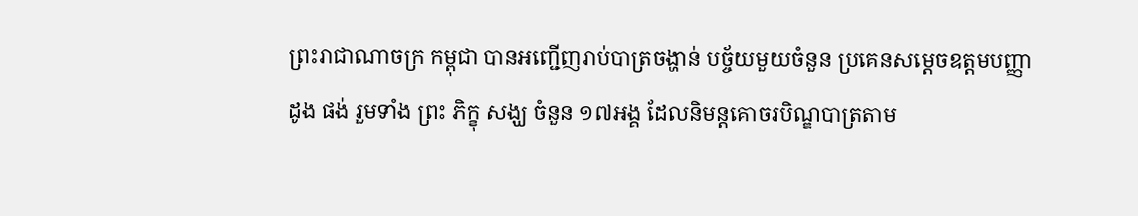ព្រះរាជាណាចក្រ កម្ពុជា បានអញ្ជើញរាប់បាត្រចង្ហាន់ បច្ច័យមួយចំនួន ប្រគេនសម្តេចឧត្តមបញ្ញា ដូង ផង់ រួមទាំង ព្រះ ភិក្ខុ សង្ឃ ចំនួន ១៧អង្គ ដែលនិមន្តគោចរបិណ្ឌបាត្រតាម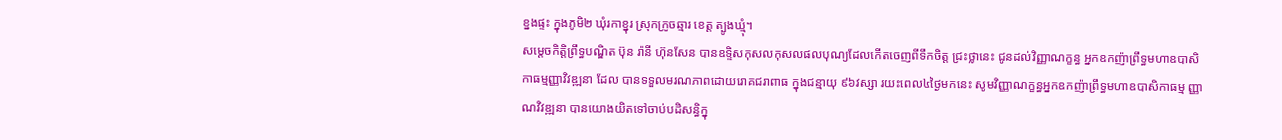ខ្នងផ្ទះ ក្នុងភូមិ២ ឃុំរកាខ្នុរ ស្រុកក្រូចឆ្មារ ខេត្ត ត្បូងឃ្មុំ។
សម្តេចកិត្តិព្រឹទ្ធបណ្ឌិត ប៊ុន រ៉ានី ហ៊ុនសែន បានឧទ្ទិសកុសលកុសលផលបុណ្យដែលកើតចេញពីទឹកចិត្ត ជ្រះថ្លានេះ ជូនដល់វិញ្ញាណក្ខន្ធ អ្នកឧកញ៉ាព្រឹទ្ធមហាឧបាសិកាធម្មញ្ញាវិវឌ្ឍនា ដែល បានទទួលមរណភាពដោយរោគជរាពាធ ក្នុងជន្មាយុ ៩៦វស្សា រយះពេល៤ថ្ងៃមកនេះ សូមវិញ្ញាណក្ខន្ធអ្នកឧកញ៉ាព្រឹទ្ធមហាឧបាសិកាធម្ម ញ្ញាណវិវឌ្ឍនា បានយោងយិតទៅចាប់បដិសន្ធិក្នុ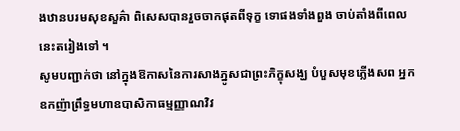ងឋានបរមសុខសួគ៌ា ពិសេសបានរួចចាកផុតពីទុក្ខ ទោផងទាំងពួង ចាប់តាំងពីពេលនេះតរៀងទៅ ។
សូមបញ្ជាក់ថា នៅក្នុងឱកាសនៃការសាងភ្នូសជាព្រះភិក្ខុសង្ឃ បំបួសមុខភ្លើងសព អ្នកឧកញ៉ាព្រឹទ្ធមហាឧបាសិកាធម្មញ្ញាណវិវ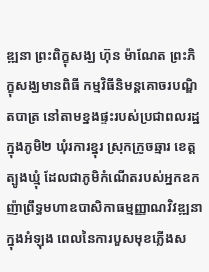ឌ្ឍនា ព្រះពិក្ខុសង្ឃ ហ៊ុន ម៉ាណែត ព្រះភិក្ខុសង្ឃមានពិធី កម្មវិធីនិមន្តគោចរបណ្ឌិតបាត្រ នៅតាមខ្នងផ្ទះរបស់ប្រជាពលរដ្ឋ ក្នុងភូមិ២ ឃុំរការខ្នុរ ស្រុកក្រូចឆ្មារ ខេត្តត្បូងឃ្មុំ ដែលជាភូមិកំណើតរបស់អ្នកឧកញ៉ាព្រឹទ្ធមហាឧបាសិកាធម្មញ្ញាណវិវឌ្ឍនា ក្នុងអំឡុង ពេលនៃការបួសមុខភ្លើងស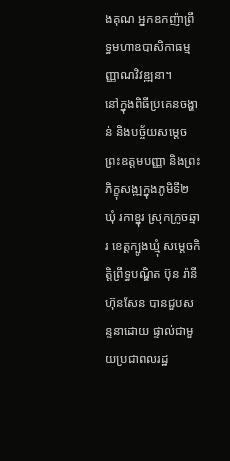ងគុណ អ្នកឧកញ៉ាព្រឹទ្ធមហាឧបាសិកាធម្មញ្ញាណវិវឌ្ឍនា។
នៅក្នុងពិធីប្រគេនចង្ហាន់ និងបច្ច័យសម្តេចព្រះឧត្តមបញ្ញា និងព្រះភិក្ខុសង្ឍក្នុងភូមិទី២ ឃុំ រកាខ្នុរ ស្រុកក្រូចឆ្មារ ខេត្តក្បូងឃ្មុំ សម្តេចកិត្តិព្រឹទ្ធបណ្ឌិត ប៊ុន រ៉ានី ហ៊ុនសែន បានជួបសន្ទនាដោយ ផ្ទាល់ជាមួយប្រជាពលរដ្ឋ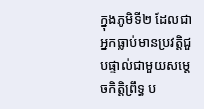ក្នុងភូមិទី២ ដែលជាអ្នកធ្លាប់មានប្រវត្តិជួបផ្ទាល់ជាមួយសម្តេចកិត្តិព្រឹទ្ធ ប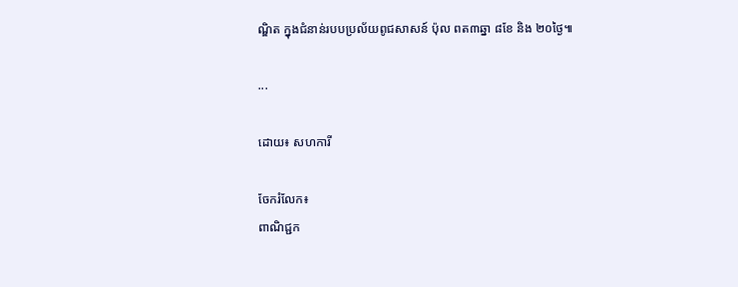ណ្ឌិត ក្នុងជំនាន់របបប្រល័យពូជសាសន៍ ប៉ុល ពត៣ឆ្នា ៨ខែ និង ២០ថ្ងៃ៕

...

ដោយ៖ សហការី

ចែករំលែក៖
ពាណិជ្ជក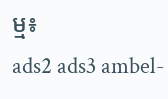ម្ម៖
ads2 ads3 ambel-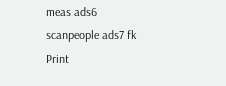meas ads6 scanpeople ads7 fk Print